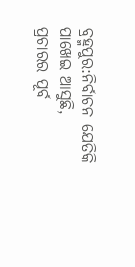ବ୍ରହ୍ମପୁର:ନିର୍ବାଚନ ଯେତିକି ପାଖେଇ ଆସୁଛି, ପ୍ରଚାରର ପୂର୍ବ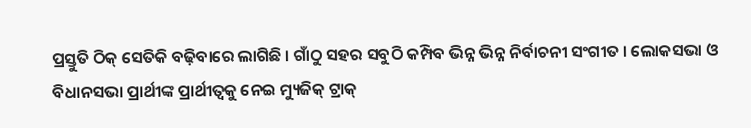ପ୍ରସ୍ତୁତି ଠିକ୍ ସେତିକି ବଢ଼ିବାରେ ଲାଗିଛି । ଗାଁଠୁ ସହର ସବୁଠି କମ୍ପିବ ଭିନ୍ନ ଭିନ୍ନ ନିର୍ବାଚନୀ ସଂଗୀତ । ଲୋକସଭା ଓ ବିଧାନସଭା ପ୍ରାର୍ଥୀଙ୍କ ପ୍ରାର୍ଥୀତ୍ୱକୁ ନେଇ ମ୍ୟୁଜିକ୍ ଟ୍ରାକ୍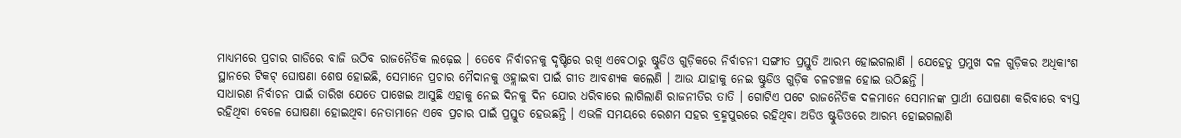ମାଧ୍ୟମରେ ପ୍ରଚାର ଗାଡିରେ ବାଜି ଉଠିବ ରାଜନୈତିକ ଲଢ଼େଇ । ତେବେ ନିର୍ବାଚନକୁ ଦୃଷ୍ଟିରେ ରଖି ଏବେଠାରୁ ଷ୍ଟୁଡିଓ ଗୁଡ଼ିକରେ ନିର୍ବାଚନୀ ସଙ୍ଗୀତ ପ୍ରସ୍ତୁତି ଆରମ୍ଭ ହୋଇଗଲାଣି । ଯେହେତୁ ପ୍ରମୁଖ ଦଳ ଗୁଡ଼ିକର ଅଧିକାଂଶ ସ୍ଥାନରେ ଟିକଟ୍ ଘୋଷଣା ଶେଷ ହୋଇଛି, ସେମାନେ ପ୍ରଚାର ମୈଦାନକୁ ଓହ୍ଲାଇବା ପାଇଁ ଗୀତ ଆବଶ୍ୟକ କଲେଣି । ଆଉ ଯାହାକୁ ନେଇ ଷ୍ଟୁଡିଓ ଗୁଡ଼ିକ ଚଳଚଞ୍ଚଳ ହୋଇ ଉଠିଛନ୍ତି ।
ସାଧାରଣ ନିର୍ବାଚନ ପାଇଁ ତାରିଖ ଯେତେ ପାଖେଇ ଆସୁଛି ଏହାକୁ ନେଇ ଦିନକୁ ଦିନ ଯୋର ଧରିବାରେ ଲାଗିଲାଣି ରାଜନୀତିର ତାତି । ଗୋଟିଏ ପଟେ ରାଜନୈତିକ ଦଳମାନେ ସେମାନଙ୍କ ପ୍ରାର୍ଥୀ ଘୋଷଣା କରିବାରେ ବ୍ୟସ୍ତ ରହିଥିବା ବେଳେ ଘୋଷଣା ହୋଇଥିବା ନେତାମାନେ ଏବେ ପ୍ରଚାର ପାଇଁ ପ୍ରସ୍ତୁତ ହେଉଛନ୍ତି । ଏଭଳି ସମୟରେ ରେଶମ ସହର ବ୍ରହ୍ମପୁରରେ ରହିଥିବା ଅଡିଓ ଷ୍ଟୁଡିଓରେ ଆରମ୍ଭ ହୋଇଗଲାଣି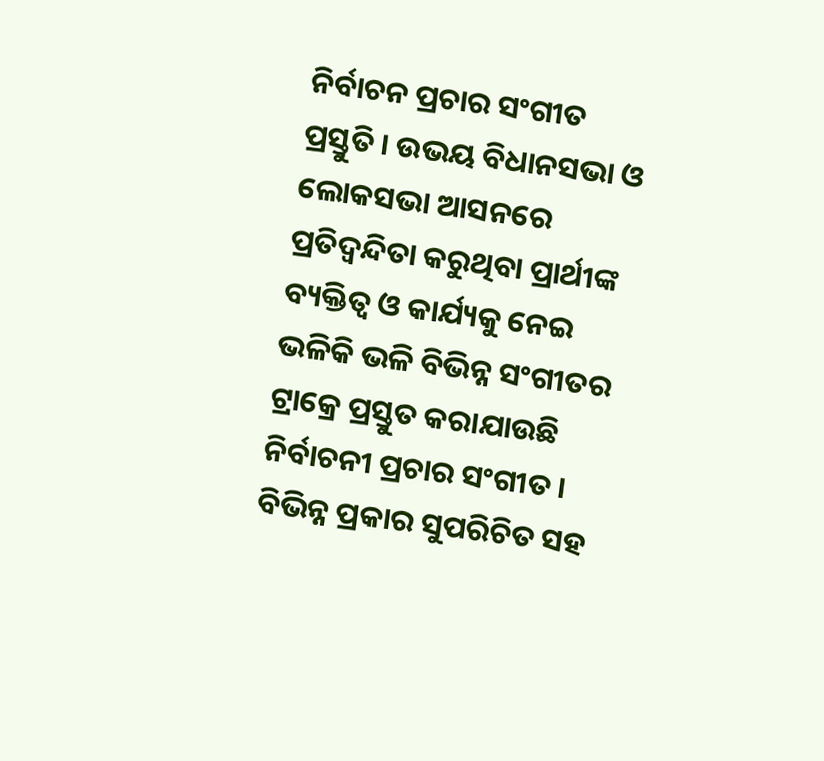ନିର୍ବାଚନ ପ୍ରଚାର ସଂଗୀତ ପ୍ରସ୍ତୁତି । ଉଭୟ ବିଧାନସଭା ଓ ଲୋକସଭା ଆସନରେ ପ୍ରତିଦ୍ୱନ୍ଦିତା କରୁଥିବା ପ୍ରାର୍ଥୀଙ୍କ ବ୍ୟକ୍ତିତ୍ୱ ଓ କାର୍ଯ୍ୟକୁ ନେଇ ଭଳିକି ଭଳି ବିଭିନ୍ନ ସଂଗୀତର ଟ୍ରାକ୍ରେ ପ୍ରସ୍ତୁତ କରାଯାଉଛି ନିର୍ବାଚନୀ ପ୍ରଚାର ସଂଗୀତ । ବିଭିନ୍ନ ପ୍ରକାର ସୁପରିଚିତ ସହ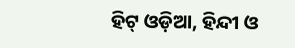ହିଟ୍ ଓଡ଼ିଆ, ହିନ୍ଦୀ ଓ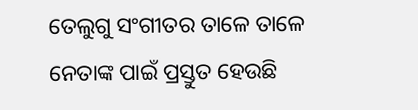ତେଲୁଗୁ ସଂଗୀତର ତାଳେ ତାଳେ ନେତାଙ୍କ ପାଇଁ ପ୍ରସ୍ତୁତ ହେଉଛି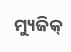ମ୍ୟୁଜିକ୍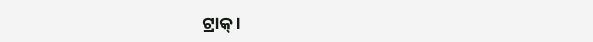ଟ୍ରାକ୍ ।